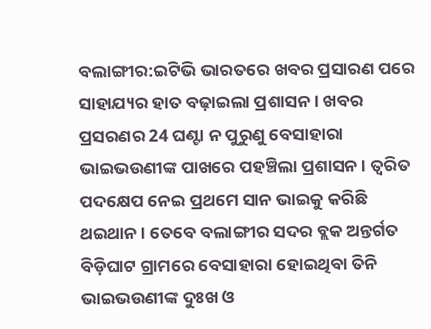ବଲାଙ୍ଗୀର:ଇଟିଭି ଭାରତରେ ଖବର ପ୍ରସାରଣ ପରେ ସାହାଯ୍ୟର ହାତ ବଢ଼ାଇଲା ପ୍ରଶାସନ । ଖବର ପ୍ରସରଣର 24 ଘଣ୍ଟା ନ ପୁରୁଣୁ ବେସାହାରା ଭାଇଭଉଣୀଙ୍କ ପାଖରେ ପହଞ୍ଚିଲା ପ୍ରଶାସନ । ତ୍ୱରିତ ପଦକ୍ଷେପ ନେଇ ପ୍ରଥମେ ସାନ ଭାଇକୁ କରିଛି ଥଇଥାନ। ତେବେ ବଲାଙ୍ଗୀର ସଦର ବ୍ଲକ ଅନ୍ତର୍ଗତ ବିଡ଼ିଘାଟ ଗ୍ରାମରେ ବେସାହାରା ହୋଇଥିବା ତିନି ଭାଇଭଉଣୀଙ୍କ ଦୁଃଖ ଓ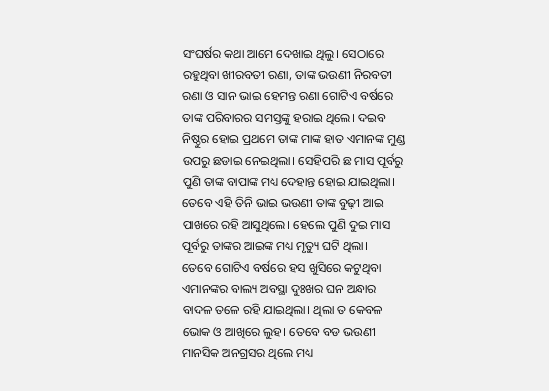ସଂଘର୍ଷର କଥା ଆମେ ଦେଖାଇ ଥିଲୁ। ସେଠାରେ ରହୁଥିବା ଖୀରବତୀ ରଣା, ତାଙ୍କ ଭଉଣୀ ନିରବତୀ ରଣା ଓ ସାନ ଭାଇ ହେମନ୍ତ ରଣା ଗୋଟିଏ ବର୍ଷରେ ତାଙ୍କ ପରିବାରର ସମସ୍ତଙ୍କୁ ହରାଇ ଥିଲେ। ଦଇବ ନିଷ୍ଠୁର ହୋଇ ପ୍ରଥମେ ତାଙ୍କ ମାଙ୍କ ହାତ ଏମାନଙ୍କ ମୁଣ୍ଡ ଉପରୁ ଛଡାଇ ନେଇଥିଲା। ସେହିପରି ଛ ମାସ ପୂର୍ବରୁ ପୁଣି ତାଙ୍କ ବାପାଙ୍କ ମଧ୍ୟ ଦେହାନ୍ତ ହୋଇ ଯାଇଥିଲା। ତେବେ ଏହି ତିନି ଭାଇ ଭଉଣୀ ତାଙ୍କ ବୁଢ଼ୀ ଆଇ ପାଖରେ ରହି ଆସୁଥିଲେ। ହେଲେ ପୁଣି ଦୁଇ ମାସ ପୂର୍ବରୁ ତାଙ୍କର ଆଇଙ୍କ ମଧ୍ୟ ମୃତ୍ୟୁ ଘଟି ଥିଲା।
ତେବେ ଗୋଟିଏ ବର୍ଷରେ ହସ ଖୁସିରେ କଟୁଥିବା ଏମାନଙ୍କର ବାଲ୍ୟ ଅବସ୍ଥା ଦୁଃଖର ଘନ ଅନ୍ଧାର ବାଦଳ ତଳେ ରହି ଯାଇଥିଲା। ଥିଲା ତ କେବଳ ଭୋକ ଓ ଆଖିରେ ଲୁହ। ତେବେ ବଡ ଭଉଣୀ ମାନସିକ ଅନଗ୍ରସର ଥିଲେ ମଧ୍ୟ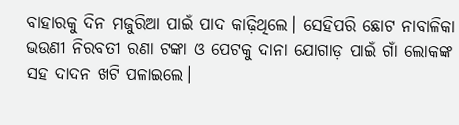ବାହାରକୁ ଦିନ ମଜୁରିଆ ପାଇଁ ପାଦ କାଢ଼ିଥିଲେ। ସେହିପରି ଛୋଟ ନାବାଳିକା ଭଉଣୀ ନିରବତୀ ରଣା ଟଙ୍କା ଓ ପେଟକୁ ଦାନା ଯୋଗାଡ଼ ପାଇଁ ଗାଁ ଲୋକଙ୍କ ସହ ଦାଦନ ଖଟି ପଳାଇଲେ।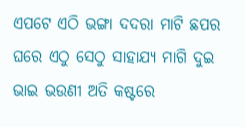ଏପଟେ ଏଠି ଭଙ୍ଗା ଦଦରା ମାଟି ଛପର ଘରେ ଏଠୁ ସେଠୁ ସାହାଯ୍ୟ ମାଗି ଦୁଇ ଭାଇ ଭଉଣୀ ଅତି କଷ୍ଟରେ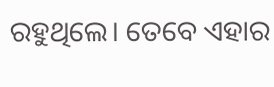ରହୁଥିଲେ। ତେବେ ଏହାର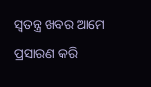ସ୍ୱତନ୍ତ୍ର ଖବର ଆମେ ପ୍ରସାରଣ କରି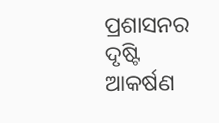ପ୍ରଶାସନର ଦୃଷ୍ଟି ଆକର୍ଷଣ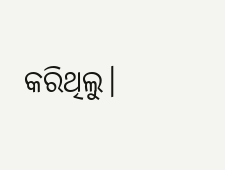କରିଥିଲୁ।